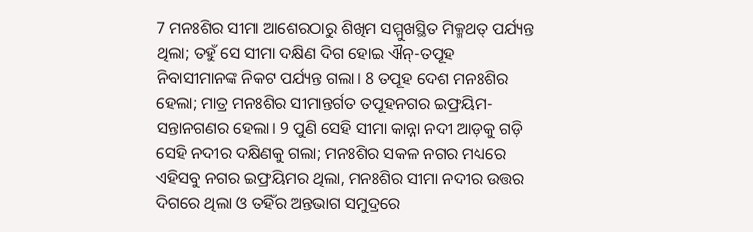7 ମନଃଶିର ସୀମା ଆଶେରଠାରୁ ଶିଖିମ ସମ୍ମୁଖସ୍ଥିତ ମିକ୍ମଥତ୍ ପର୍ଯ୍ୟନ୍ତ ଥିଲା; ତହୁଁ ସେ ସୀମା ଦକ୍ଷିଣ ଦିଗ ହୋଇ ଐନ୍-ତପୂହ ନିବାସୀମାନଙ୍କ ନିକଟ ପର୍ଯ୍ୟନ୍ତ ଗଲା। 8 ତପୂହ ଦେଶ ମନଃଶିର ହେଲା; ମାତ୍ର ମନଃଶିର ସୀମାନ୍ତର୍ଗତ ତପୂହନଗର ଇଫ୍ରୟିମ-ସନ୍ତାନଗଣର ହେଲା। 9 ପୁଣି ସେହି ସୀମା କାନ୍ନା ନଦୀ ଆଡ଼କୁ ଗଡ଼ି ସେହି ନଦୀର ଦକ୍ଷିଣକୁ ଗଲା; ମନଃଶିର ସକଳ ନଗର ମଧ୍ୟରେ ଏହିସବୁ ନଗର ଇଫ୍ରୟିମର ଥିଲା, ମନଃଶିର ସୀମା ନଦୀର ଉତ୍ତର ଦିଗରେ ଥିଲା ଓ ତହିଁର ଅନ୍ତଭାଗ ସମୁଦ୍ରରେ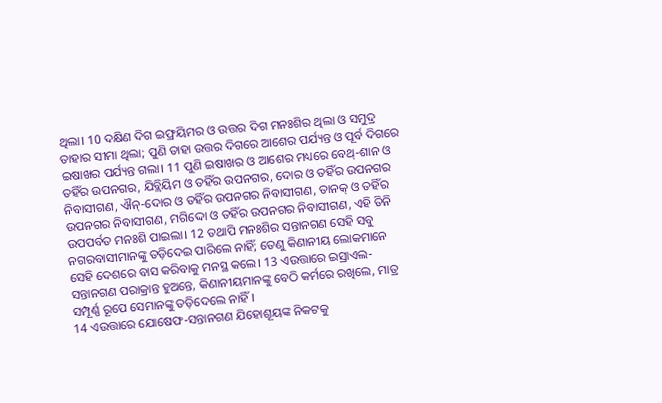ଥିଲା। 10 ଦକ୍ଷିଣ ଦିଗ ଇଫ୍ରୟିମର ଓ ଉତ୍ତର ଦିଗ ମନଃଶିର ଥିଲା ଓ ସମୁଦ୍ର ତାହାର ସୀମା ଥିଲା; ପୁଣି ତାହା ଉତ୍ତର ଦିଗରେ ଆଶେର ପର୍ଯ୍ୟନ୍ତ ଓ ପୂର୍ବ ଦିଗରେ ଇଷାଖର ପର୍ଯ୍ୟନ୍ତ ଗଲା। 11 ପୁଣି ଇଷାଖର ଓ ଆଶେର ମଧ୍ୟରେ ବେଥ୍-ଶାନ ଓ ତହିଁର ଉପନଗର, ଯିବ୍ଲିୟିମ ଓ ତହିଁର ଉପନଗର, ଦୋର ଓ ତହିଁର ଉପନଗର ନିବାସୀଗଣ, ଐନ୍-ଦୋର ଓ ତହିଁର ଉପନଗର ନିବାସୀଗଣ, ତାନକ୍ ଓ ତହିଁର ଉପନଗର ନିବାସୀଗଣ, ମଗିଦ୍ଦୋ ଓ ତହିଁର ଉପନଗର ନିବାସୀଗଣ, ଏହି ତିନି ଉପପର୍ବତ ମନଃଶି ପାଇଲା। 12 ତଥାପି ମନଃଶିର ସନ୍ତାନଗଣ ସେହି ସବୁ ନଗରବାସୀମାନଙ୍କୁ ତଡ଼ିଦେଇ ପାରିଲେ ନାହିଁ; ତେଣୁ କିଣାନୀୟ ଲୋକମାନେ ସେହି ଦେଶରେ ବାସ କରିବାକୁ ମନସ୍ଥ କଲେ। 13 ଏଉତ୍ତାରେ ଇସ୍ରାଏଲ-ସନ୍ତାନଗଣ ପରାକ୍ରାନ୍ତ ହୁଅନ୍ତେ, କିଣାନୀୟମାନଙ୍କୁ ବେଠି କର୍ମରେ ରଖିଲେ, ମାତ୍ର ସମ୍ପୂର୍ଣ୍ଣ ରୂପେ ସେମାନଙ୍କୁ ତଡ଼ିଦେଲେ ନାହିଁ।
14 ଏଉତ୍ତାରେ ଯୋଷେଫ-ସନ୍ତାନଗଣ ଯିହୋଶୂୟଙ୍କ ନିକଟକୁ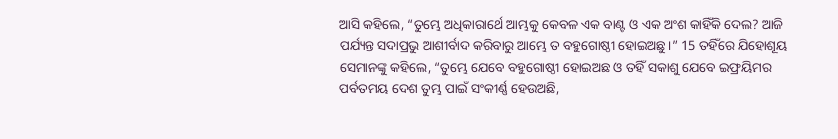ଆସି କହିଲେ, “ତୁମ୍ଭେ ଅଧିକାରାର୍ଥେ ଆମ୍ଭକୁ କେବଳ ଏକ ବାଣ୍ଟ ଓ ଏକ ଅଂଶ କାହିଁକି ଦେଲ? ଆଜି ପର୍ଯ୍ୟନ୍ତ ସଦାପ୍ରଭୁ ଆଶୀର୍ବାଦ କରିବାରୁ ଆମ୍ଭେ ତ ବହୁଗୋଷ୍ଠୀ ହୋଇଅଛୁ।” 15 ତହିଁରେ ଯିହୋଶୂୟ ସେମାନଙ୍କୁ କହିଲେ, “ତୁମ୍ଭେ ଯେବେ ବହୁଗୋଷ୍ଠୀ ହୋଇଅଛ ଓ ତହିଁ ସକାଶୁ ଯେବେ ଇଫ୍ରୟିମର ପର୍ବତମୟ ଦେଶ ତୁମ୍ଭ ପାଇଁ ସଂକୀର୍ଣ୍ଣ ହେଉଅଛି,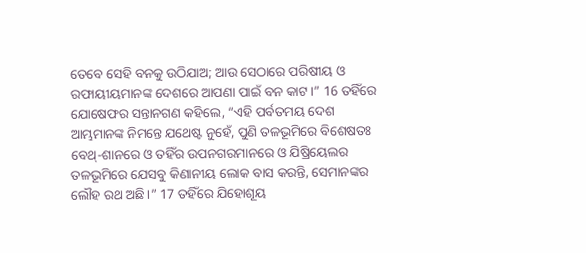ତେବେ ସେହି ବନକୁ ଉଠିଯାଅ; ଆଉ ସେଠାରେ ପରିଷୀୟ ଓ ରଫାୟୀୟମାନଙ୍କ ଦେଶରେ ଆପଣା ପାଇଁ ବନ କାଟ।” 16 ତହିଁରେ ଯୋଷେଫର ସନ୍ତାନଗଣ କହିଲେ, “ଏହି ପର୍ବତମୟ ଦେଶ ଆମ୍ଭମାନଙ୍କ ନିମନ୍ତେ ଯଥେଷ୍ଟ ନୁହେଁ, ପୁଣି ତଳଭୂମିରେ ବିଶେଷତଃ ବେଥ୍-ଶାନରେ ଓ ତହିଁର ଉପନଗରମାନରେ ଓ ଯିଷ୍ରିୟେଲର ତଳଭୂମିରେ ଯେସବୁ କିଣାନୀୟ ଲୋକ ବାସ କରନ୍ତି, ସେମାନଙ୍କର ଲୌହ ରଥ ଅଛି।” 17 ତହିଁରେ ଯିହୋଶୂୟ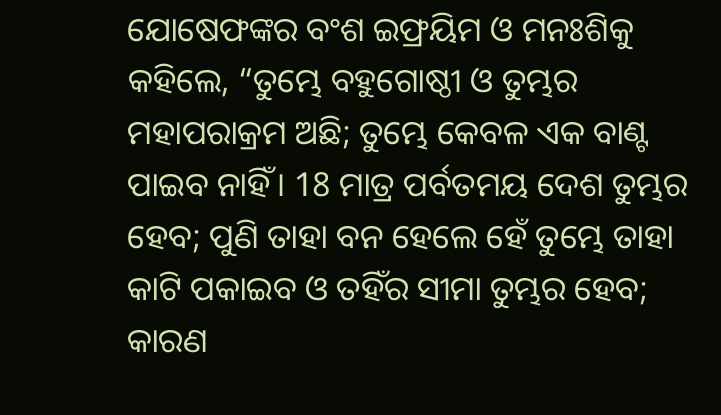ଯୋଷେଫଙ୍କର ବଂଶ ଇଫ୍ରୟିମ ଓ ମନଃଶିକୁ କହିଲେ, “ତୁମ୍ଭେ ବହୁଗୋଷ୍ଠୀ ଓ ତୁମ୍ଭର ମହାପରାକ୍ରମ ଅଛି; ତୁମ୍ଭେ କେବଳ ଏକ ବାଣ୍ଟ ପାଇବ ନାହିଁ। 18 ମାତ୍ର ପର୍ବତମୟ ଦେଶ ତୁମ୍ଭର ହେବ; ପୁଣି ତାହା ବନ ହେଲେ ହେଁ ତୁମ୍ଭେ ତାହା କାଟି ପକାଇବ ଓ ତହିଁର ସୀମା ତୁମ୍ଭର ହେବ; କାରଣ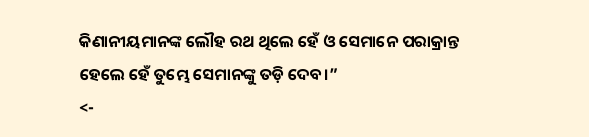କିଣାନୀୟମାନଙ୍କ ଲୌହ ରଥ ଥିଲେ ହେଁ ଓ ସେମାନେ ପରାକ୍ରାନ୍ତ ହେଲେ ହେଁ ତୁମ୍ଭେ ସେମାନଙ୍କୁ ତଡ଼ି ଦେବ।”
<-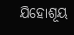ଯିହୋଶୂୟ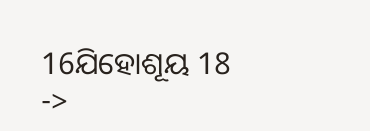16ଯିହୋଶୂୟ 18 ->